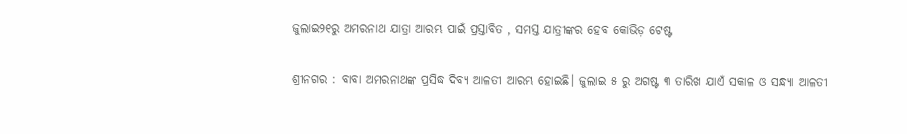ଜୁଲାଇ୨୧ରୁ ଅମରନାଥ ଯାତ୍ରା ଆରମ୍ଭ ପାଇଁ ପ୍ରସ୍ତାବିତ , ସମସ୍ତ ଯାତ୍ରୀଙ୍କର ହେବ କୋଭିଡ଼ ଟେଷ୍ଟ

ଶ୍ରୀନଗର : ବାବା ଅମରନାଥଙ୍କ ପ୍ରସିଦ୍ଧ ଦିବ୍ୟ ଆଳତୀ ଆରମ୍ଭ ହୋଇଛି। ଜୁଲାଇ ୫ ରୁ ଅଗଷ୍ଟ ୩ ତାରିଖ ଯାଏଁ ସକାଳ ଓ ସନ୍ଧ୍ୟା ଆଳତୀ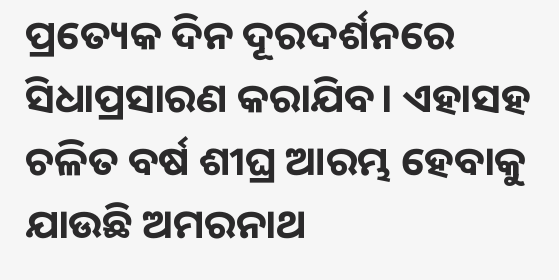ପ୍ରତ୍ୟେକ ଦିନ ଦୂରଦର୍ଶନରେ ସିଧାପ୍ରସାରଣ କରାଯିବ। ଏହାସହ ଚଳିତ ବର୍ଷ ଶୀଘ୍ର ଆରମ୍ଭ ହେବାକୁ ଯାଉଛି ଅମରନାଥ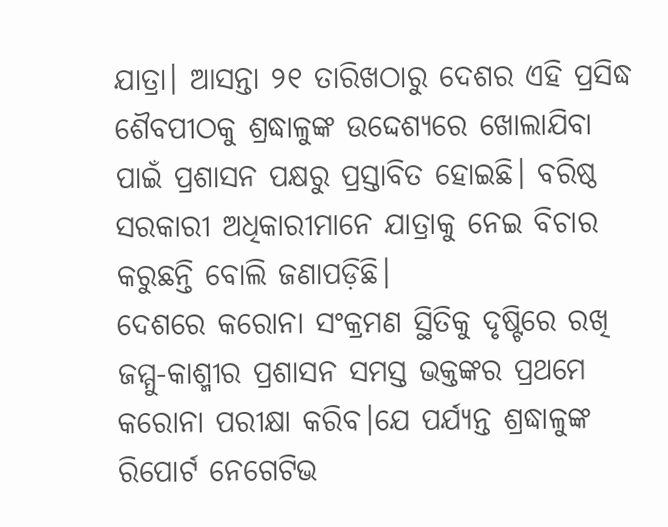ଯାତ୍ରା। ଆସନ୍ତା ୨୧ ତାରିଖଠାରୁ ଦେଶର ଏହି ପ୍ରସିଦ୍ଧ ଶୈବପୀଠକୁ ଶ୍ରଦ୍ଧାଳୁଙ୍କ ଉଦ୍ଦେଶ୍ୟରେ ଖୋଲାଯିବା ପାଇଁ ପ୍ରଶାସନ ପକ୍ଷରୁ ପ୍ରସ୍ତାବିତ ହୋଇଛି। ବରିଷ୍ଠ ସରକାରୀ ଅଧିକାରୀମାନେ ଯାତ୍ରାକୁ ନେଇ ବିଚାର କରୁଛନ୍ତି ବୋଲି ଜଣାପଡ଼ିଛି।
ଦେଶରେ କରୋନା ସଂକ୍ରମଣ ସ୍ଥିତିକୁ ଦୃଷ୍ଟିରେ ରଖି ଜମ୍ମୁ-କାଶ୍ମୀର ପ୍ରଶାସନ ସମସ୍ତ ଭକ୍ତଙ୍କର ପ୍ରଥମେ କରୋନା ପରୀକ୍ଷା କରିବ।ଯେ ପର୍ଯ୍ୟନ୍ତ ଶ୍ରଦ୍ଧାଳୁଙ୍କ ରିପୋର୍ଟ ନେଗେଟିଭ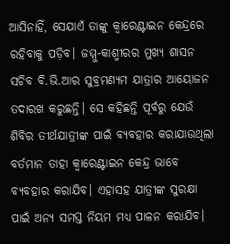ଆସିନାହିଁ, ସେଯାଏଁ ତାଙ୍କୁ କ୍ବାରେଣ୍ଟାଇନ କେନ୍ଦ୍ରରେ ରହିବାକୁ ପଡ଼ିବ। ଜମ୍ମୁ-କାଶ୍ମୀରର ମୁଖ୍ୟ ଶାସନ ସଚିବ ବି.ଭି.ଆର ସୁବ୍ରମଣ୍ୟମ ଯାତ୍ରାର ଆୟୋଜନ ତଦାରଖ କରୁଛନ୍ତି। ସେ କହିଛନ୍ତି ପୂର୍ବରୁ ଯେଉଁ ଶିବିର ତୀର୍ଥଯାତ୍ରୀଙ୍କ ପାଇଁ ବ୍ୟବହାର କରାଯାଉଥିଲା ବର୍ତମାନ ତାହା କ୍ବାରେଣ୍ଟାଇନ କେନ୍ଦ୍ର ଭାବେ ବ୍ୟବହାର କରାଯିବ। ଏହାସହ ଯାତ୍ରୀଙ୍କ ସୁରକ୍ଷା ପାଇଁ ଅନ୍ୟ ସମସ୍ତ ନିୟମ ମଧ୍ୟ ପାଳନ କରାଯିବ।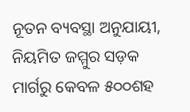ନୂତନ ବ୍ୟବସ୍ଥା ଅନୁଯାୟୀ, ନିୟମିତ ଜମ୍ମୁର ସଡ଼କ ମାର୍ଗରୁ କେବଳ ୫୦୦ଶହ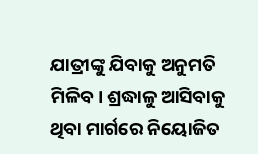ଯାତ୍ରୀଙ୍କୁ ଯିବାକୁ ଅନୁମତି ମିଳିବ। ଶ୍ରଦ୍ଧାଳୁ ଆସିବାକୁ ଥିବା ମାର୍ଗରେ ନିୟୋଜିତ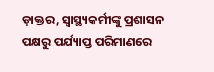ଡ଼ାକ୍ତର, ସ୍ୱାସ୍ଥ୍ୟକର୍ମୀଙ୍କୁ ପ୍ରଶାସନ ପକ୍ଷରୁ ପର୍ଯ୍ୟାପ୍ତ ପରିମାଣରେ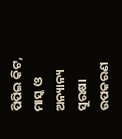ପିପିଇ କିଟ, ମାସ୍କ ଓ ଅନ୍ୟାନ୍ୟ ସୁରକ୍ଷା ଉପକରଣ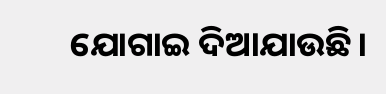ଯୋଗାଇ ଦିଆଯାଉଛି।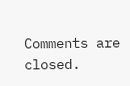Comments are closed.